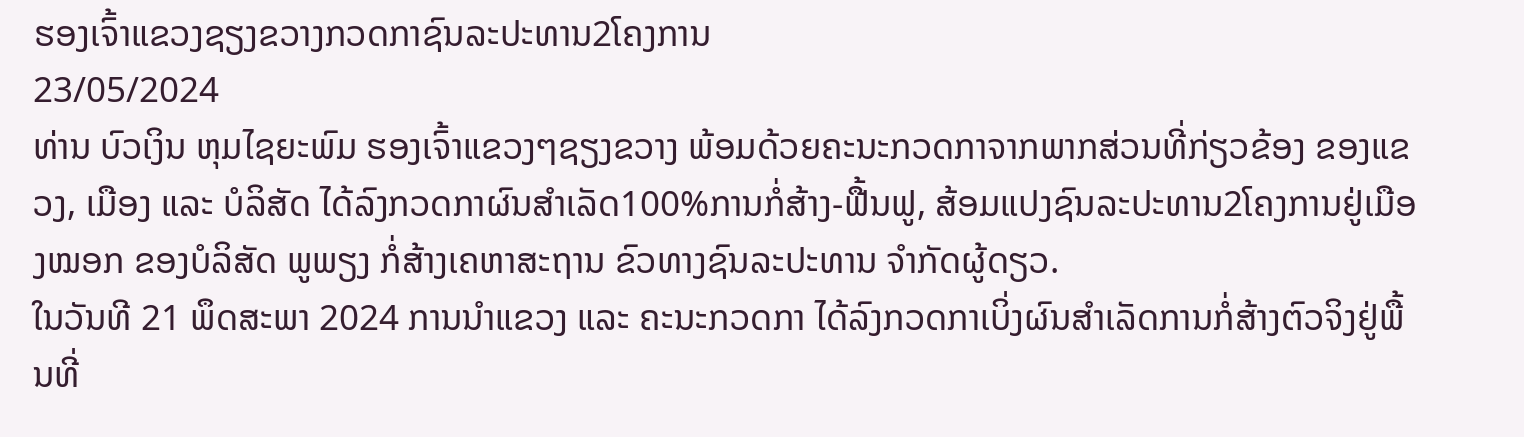ຮອງເຈົ້າແຂວງຊຽງຂວາງກວດກາຊົນລະປະທານ2ໂຄງການ
23/05/2024
ທ່ານ ບົວເງິນ ຫຸມໄຊຍະພົມ ຮອງເຈົ້າແຂວງໆຊຽງຂວາງ ພ້ອມດ້ວຍຄະນະກວດກາຈາກພາກສ່ວນທີ່ກ່ຽວຂ້ອງ ຂອງແຂວງ, ເມືອງ ແລະ ບໍລິສັດ ໄດ້ລົງກວດກາຜົນສຳເລັດ100%ການກໍ່ສ້າງ-ຟື້ນຟູ, ສ້ອມແປງຊົນລະປະທານ2ໂຄງການຢູ່ເມືອງໝອກ ຂອງບໍລິສັດ ພູພຽງ ກໍ່ສ້າງເຄຫາສະຖານ ຂົວທາງຊົນລະປະທານ ຈຳກັດຜູ້ດຽວ.
ໃນວັນທີ 21 ພຶດສະພາ 2024 ການນຳແຂວງ ແລະ ຄະນະກວດກາ ໄດ້ລົງກວດກາເບິ່ງຜົນສຳເລັດການກໍ່ສ້າງຕົວຈິງຢູ່ພື້ນທີ່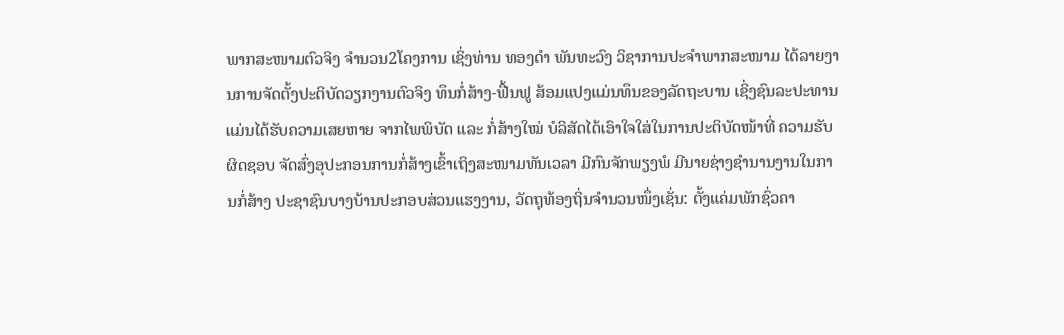ພາກສະໜາມຕົວຈິງ ຈຳນວນ2ໂຄງການ ເຊິ່ງທ່ານ ທອງດຳ ພັນທະວົງ ວິຊາການປະຈຳພາກສະໜາມ ໄດ້ລາຍງານການຈັດຕັ້ງປະຕິບັດວຽກງານຕົວຈິງ ທຶນກໍ່ສ້າງ-ຟື້ນຟູ ສ້ອມແປງແມ່ນທຶນຂອງລັດຖະບານ ເຊິ່ງຊົນລະປະທານແມ່ນໄດ້ຮັບຄວາມເສຍຫາຍ ຈາກໄພພິບັດ ແລະ ກໍ່ສ້າງໃໝ່ ບໍລິສັດໄດ້ເອົາໃຈໃສ່ໃນການປະຕິບັດໜ້າທີ່ ຄວາມຮັບຜິດຊອບ ຈັດສົ່ງອຸປະກອນການກໍ່ສ້າງເຂົ້າເຖິງສະໜາມທັນເວລາ ມີກົນຈັກພຽງພໍ ມີນາຍຊ່າງຊຳນານງານໃນການກໍ່ສ້າງ ປະຊາຊົນບາງບ້ານປະກອບສ່ວນແຮງງານ, ວັດຖຸທ້ອງຖິ່ນຈຳນວນໜຶ່ງເຊັ່ນ: ຕັ້ງແຄ່ມພັກຊົ່ວຄາ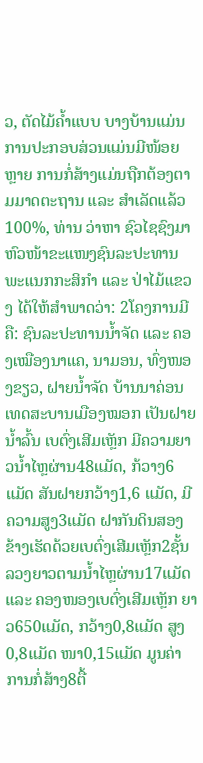ວ, ຕັດໄມ້ຄ້ຳແບບ ບາງບ້ານແມ່ນການປະກອບສ່ວນແມ່ນມີໜ້ອຍຫຼາຍ ການກໍ່ສ້າງແມ່ນຖືກຕ້ອງຕາມມາດຕະຖານ ແລະ ສຳເລັດແລ້ວ100%, ທ່ານ ວ່າຫາ ຊົວໄຊຊົງມາ ຫົວໜ້າຂະແໜງຊົນລະປະທານ ພະແນກກະສິກຳ ແລະ ປ່າໄມ້ແຂວງ ໄດ້ໃຫ້ສຳພາດວ່າ: 2ໂຄງການມີຄື: ຊົນລະປະທານນ້ຳຈັດ ແລະ ຄອງເໝືອງນາແຄ, ນາມອນ, ທົ່ງໜອງຂຽວ, ຝາຍນ້ຳຈັດ ບ້ານນາຄ່ອນ ເທດສະບານເມືອງໝອກ ເປັນຝາຍນ້ຳລົ້ນ ເບຕົ່ງເສີມເຫຼັກ ມີຄວາມຍາວນ້ຳໄຫຼຜ່ານ48ແມັດ, ກ້ວາງ6ແມັດ ສັນຝາຍກວ້າງ1,6 ແມັດ, ມີຄວາມສູງ3ແມັດ ຝາກັນດິນສອງຂ້າງເຮັດດ້ວຍເບຕົ່ງເສີມເຫຼັກ2ຊັ້ນ ລວງຍາວຕາມນ້ຳໄຫຼຜ່ານ17ແມັດ ແລະ ຄອງໜອງເບຕົ່ງເສີມເຫຼັກ ຍາວ650ແມັດ, ກວ້າງ0,8ແມັດ ສູງ0,8ແມັດ ໜາ0,15ແມັດ ມູນຄ່າການກໍ່ສ້າງ8ຕື້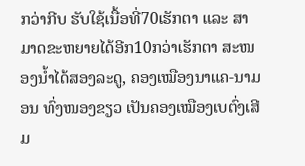ກວ່າກີບ ຮັບໃຊ້ເນື້ອທີ່70ເຮັກຕາ ແລະ ສາມາດຂະຫຍາຍໄດ້ອີກ10ກວ່າເຮັກຕາ ສະໜອງນ້ຳໄດ້ສອງລະດູ, ຄອງເໝືອງນາແຄ-ນາມອນ ທົ່ງໜອງຂຽວ ເປັນຄອງເໝືອງເບຕົ່ງເສີມ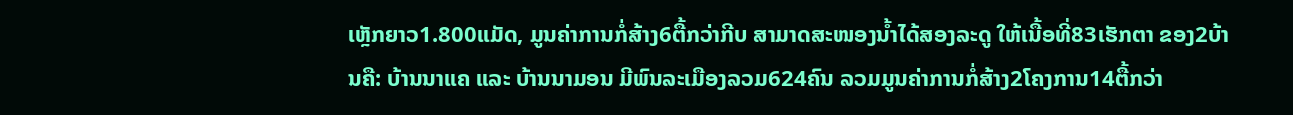ເຫຼັກຍາວ1.800ແມັດ, ມູນຄ່າການກໍ່ສ້າງ6ຕື້ກວ່າກີບ ສາມາດສະໜອງນ້ຳໄດ້ສອງລະດູ ໃຫ້ເນື້ອທີ່83ເຮັກຕາ ຂອງ2ບ້ານຄື: ບ້ານນາແຄ ແລະ ບ້ານນາມອນ ມີພົນລະເມືອງລວມ624ຄົນ ລວມມູນຄ່າການກໍ່ສ້າງ2ໂຄງການ14ຕື້ກວ່າ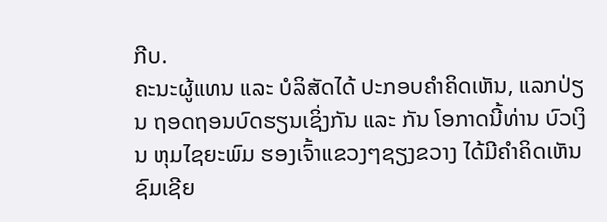ກີບ.
ຄະນະຜູ້ແທນ ແລະ ບໍລິສັດໄດ້ ປະກອບຄຳຄິດເຫັນ, ແລກປ່ຽນ ຖອດຖອນບົດຮຽນເຊິ່ງກັນ ແລະ ກັນ ໂອກາດນີ້ທ່ານ ບົວເງິນ ຫຸມໄຊຍະພົມ ຮອງເຈົ້າແຂວງໆຊຽງຂວາງ ໄດ້ມີຄຳຄິດເຫັນຊົມເຊີຍ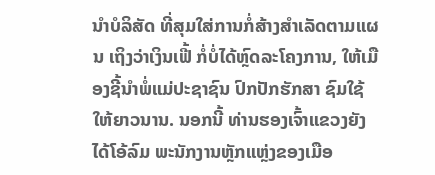ນຳບໍລິສັດ ທີ່ສຸມໃສ່ການກໍ່ສ້າງສຳເລັດຕາມແຜນ ເຖິງວ່າເງິນເຟີ້ ກໍ່ບໍ່ໄດ້ຫຼົດລະໂຄງການ, ໃຫ້ເມືອງຊີ້ນຳພໍ່ແມ່ປະຊາຊົນ ປົກປັກຮັກສາ ຊົມໃຊ້ໃຫ້ຍາວນານ. ນອກນີ້ ທ່ານຮອງເຈົ້າແຂວງຍັງໄດ້ໂອ້ລົມ ພະນັກງານຫຼັກແຫຼ່ງຂອງເມືອ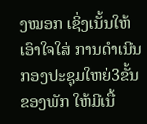ງໝອກ ເຊິ່ງເນັ້ນໃຫ້ເອົາໃຈໃສ່ ການດຳເນີນກອງປະຊຸມໃຫຍ່3ຂັ້ນຂອງພັກ ໃຫ້ມີເນື້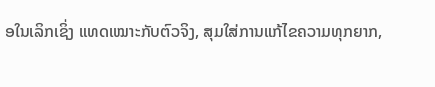ອໃນເລິກເຊິ່ງ ແທດເໝາະກັບຕົວຈິງ, ສຸມໃສ່ການແກ້ໄຂຄວາມທຸກຍາກ,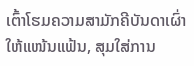ເຕົ້າໂຮມຄວາມສາມັກຄີບັນດາເຜົ່າໃຫ້ແໜ້ນແຟ້ນ, ສຸມໃສ່ການ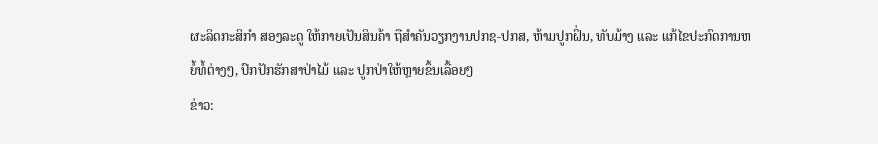ຜະລິດກະສິກຳ ສອງລະດູ ໃຫ້ກາຍເປັນສິນຄ້າ ຖືສຳຄັນວຽກງານປກຊ-ປກສ, ຫ້າມປູກຝິ່ນ, ທັບມ້າງ ແລະ ແກ້ໄຂປະກົດການຫຍໍ້ທໍ້ຕ່າງໆ, ປົກປັກຮັກສາປ່າໄມ້ ແລະ ປູກປ່າໃຫ້ຫຼາຍຂຶ້ນເລື້ອຍໆ
ຂ່າວ: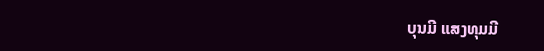ບຸນມີ ແສງທຸມມີ